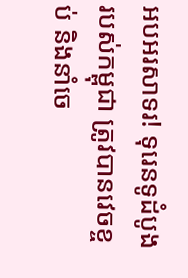អបអរសាទរ! ទុរេនទូដំបូងរបស់កម្ពុជា ត្រូវបានវេចខ្ចប់ និងនាំចេ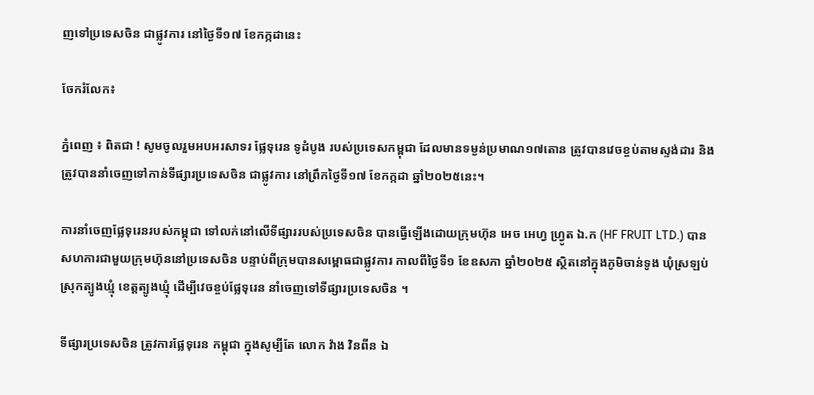ញទៅប្រទេសចិន ជាផ្លូវការ នៅថ្ងៃទី១៧ ខែកក្កដានេះ

ចែករំលែក៖

ភ្នំពេញ ៖ ពិតជា ! សូមចូលរួមអបអរសាទរ ផ្លែទុរេន ទូដំបូង របស់ប្រទេសកម្ពុជា ដែលមានទម្ងន់ប្រមាណ១៧តោន ត្រូវបានវេចខ្ចប់តាមស្ទង់ដារ និងត្រូវបាននាំចេញទៅកាន់ទីផ្សារប្រទេសចិន ជាផ្លូវការ នៅព្រឹកថ្ងៃទី១៧ ខែកក្កដា ឆ្នាំ២០២៥នេះ។

ការនាំចេញផ្លែទុរេនរបស់កម្ពុជា ទៅលក់នៅលើទីផ្សាររបស់ប្រទេសចិន បានធ្វើឡើងដោយក្រុមហ៊ុន អេច អេហ្វ ហ្រ្វូត ឯ.ក (HF FRUIT LTD.) បានសហការជាមួយក្រុមហ៊ុននៅប្រទេសចិន បន្ទាប់ពីក្រុមបានសម្ពោធជាផ្លូវការ កាលពីថ្ងៃទី១ ខែឧសភា ឆ្នាំ២០២៥ ស្ថិតនៅក្នុងភូមិចាន់ទូង ឃុំស្រឡប់ ស្រុកត្បូងឃ្មុំ ខេត្តត្បូងឃ្មុំ ដើម្បីវេចខ្ចប់ផ្លែទុរេន នាំចេញទៅទីផ្សារប្រទេសចិន ។

ទីផ្សារប្រទេសចិន ត្រូវការផ្លែទុរេន កម្ពុជា ក្នុងសូម្បីតែ លោក វ៉ាង វិនពីន ឯ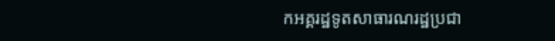កអគ្គរដ្ឋទូតសាធារណរដ្ឋប្រជា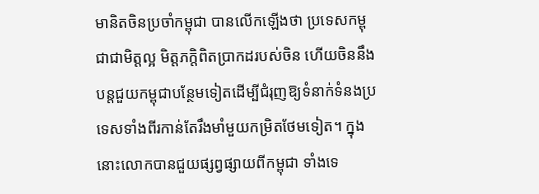មានិតចិនប្រចាំកម្ពុជា បានលើកឡើងថា ប្រទេសកម្ពុជាជាមិត្តល្អ មិត្តភក្តិពិតប្រាកដរបស់ចិន ហើយចិននឹងបន្តជួយកម្ពុជាបន្ថែមទៀតដើម្បីជំរុញឱ្យទំនាក់ទំនងប្រទេសទាំងពីរកាន់តែរឹងមាំមួយកម្រិតថែមទៀត។ ក្នុងនោះលោកបានជួយផ្សព្វផ្សាយពីកម្ពុជា ទាំងទេ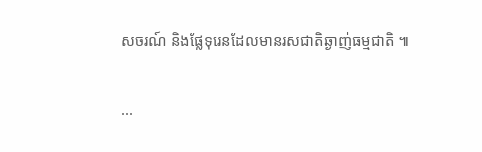សចរណ៍ និងផ្លែទុរេនដែលមានរសជាតិឆ្ងាញ់ធម្មជាតិ ៕

...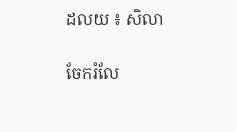ដលយ ៖ សិលា

ចែករំលែ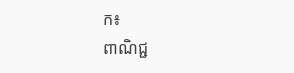ក៖
ពាណិជ្ជ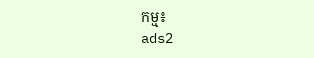កម្ម៖
ads2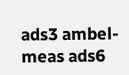ads3 ambel-meas ads6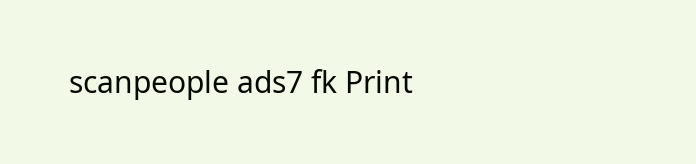scanpeople ads7 fk Print